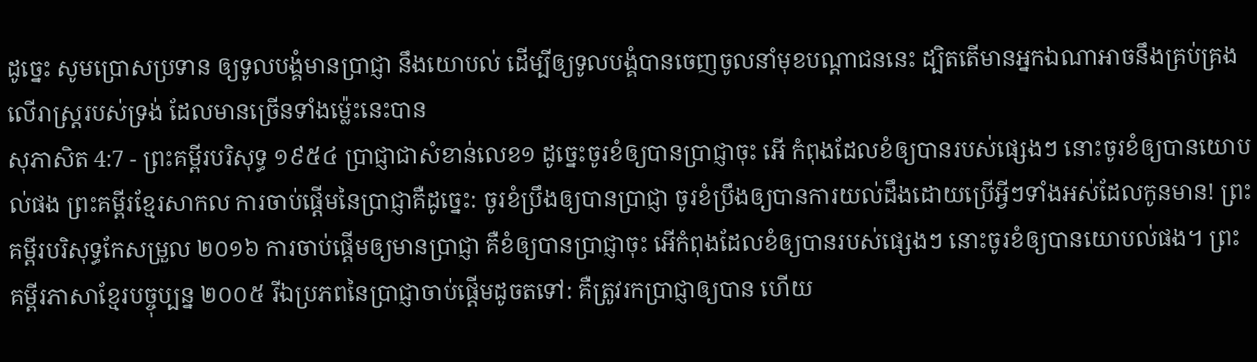ដូច្នេះ សូមប្រោសប្រទាន ឲ្យទូលបង្គំមានប្រាជ្ញា នឹងយោបល់ ដើម្បីឲ្យទូលបង្គំបានចេញចូលនាំមុខបណ្តាជននេះ ដ្បិតតើមានអ្នកឯណាអាចនឹងគ្រប់គ្រង លើរាស្ត្ររបស់ទ្រង់ ដែលមានច្រើនទាំងម៉្លេះនេះបាន
សុភាសិត 4:7 - ព្រះគម្ពីរបរិសុទ្ធ ១៩៥៤ ប្រាជ្ញាជាសំខាន់លេខ១ ដូច្នេះចូរខំឲ្យបានប្រាជ្ញាចុះ អើ កំពុងដែលខំឲ្យបានរបស់ផ្សេងៗ នោះចូរខំឲ្យបានយោបល់ផង ព្រះគម្ពីរខ្មែរសាកល ការចាប់ផ្ដើមនៃប្រាជ្ញាគឺដូច្នេះ: ចូរខំប្រឹងឲ្យបានប្រាជ្ញា ចូរខំប្រឹងឲ្យបានការយល់ដឹងដោយប្រើអ្វីៗទាំងអស់ដែលកូនមាន! ព្រះគម្ពីរបរិសុទ្ធកែសម្រួល ២០១៦ ការចាប់ផ្ដើមឲ្យមានប្រាជ្ញា គឺខំឲ្យបានប្រាជ្ញាចុះ អើកំពុងដែលខំឲ្យបានរបស់ផ្សេងៗ នោះចូរខំឲ្យបានយោបល់ផង។ ព្រះគម្ពីរភាសាខ្មែរបច្ចុប្បន្ន ២០០៥ រីឯប្រភពនៃប្រាជ្ញាចាប់ផ្ដើមដូចតទៅ: គឺត្រូវរកប្រាជ្ញាឲ្យបាន ហើយ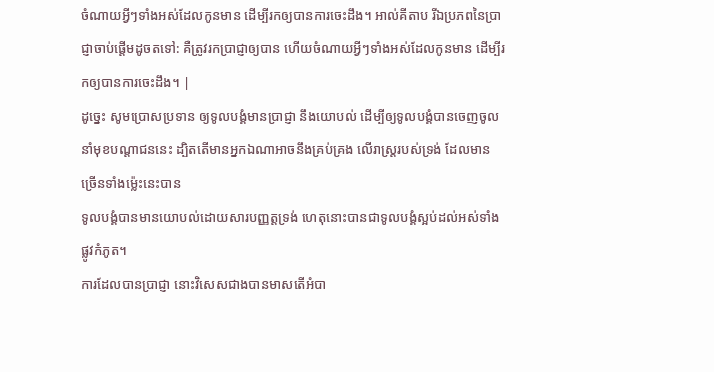ចំណាយអ្វីៗទាំងអស់ដែលកូនមាន ដើម្បីរកឲ្យបានការចេះដឹង។ អាល់គីតាប រីឯប្រភពនៃប្រាជ្ញាចាប់ផ្ដើមដូចតទៅ: គឺត្រូវរកប្រាជ្ញាឲ្យបាន ហើយចំណាយអ្វីៗទាំងអស់ដែលកូនមាន ដើម្បីរកឲ្យបានការចេះដឹង។ |
ដូច្នេះ សូមប្រោសប្រទាន ឲ្យទូលបង្គំមានប្រាជ្ញា នឹងយោបល់ ដើម្បីឲ្យទូលបង្គំបានចេញចូលនាំមុខបណ្តាជននេះ ដ្បិតតើមានអ្នកឯណាអាចនឹងគ្រប់គ្រង លើរាស្ត្ររបស់ទ្រង់ ដែលមានច្រើនទាំងម៉្លេះនេះបាន
ទូលបង្គំបានមានយោបល់ដោយសារបញ្ញត្តទ្រង់ ហេតុនោះបានជាទូលបង្គំស្អប់ដល់អស់ទាំងផ្លូវកំភូត។
ការដែលបានប្រាជ្ញា នោះវិសេសជាងបានមាសតើអំបា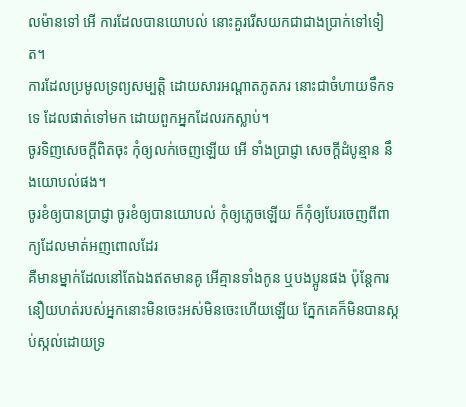លម៉ានទៅ អើ ការដែលបានយោបល់ នោះគួររើសយកជាជាងប្រាក់ទៅទៀត។
ការដែលប្រមូលទ្រព្យសម្បត្តិ ដោយសារអណ្តាតភូតភរ នោះជាចំហាយទឹកទទេ ដែលផាត់ទៅមក ដោយពួកអ្នកដែលរកស្លាប់។
ចូរទិញសេចក្ដីពិតចុះ កុំឲ្យលក់ចេញឡើយ អើ ទាំងប្រាជ្ញា សេចក្ដីដំបូន្មាន នឹងយោបល់ផង។
ចូរខំឲ្យបានប្រាជ្ញា ចូរខំឲ្យបានយោបល់ កុំឲ្យភ្លេចឡើយ ក៏កុំឲ្យបែរចេញពីពាក្យដែលមាត់អញពោលដែរ
គឺមានម្នាក់ដែលនៅតែឯងឥតមានគូ អើគ្មានទាំងកូន ឬបងប្អូនផង ប៉ុន្តែការនឿយហត់របស់អ្នកនោះមិនចេះអស់មិនចេះហើយឡើយ ភ្នែកគេក៏មិនបានស្កប់ស្កល់ដោយទ្រ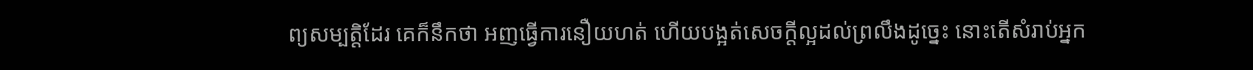ព្យសម្បត្តិដែរ គេក៏នឹកថា អញធ្វើការនឿយហត់ ហើយបង្អត់សេចក្ដីល្អដល់ព្រលឹងដូច្នេះ នោះតើសំរាប់អ្នក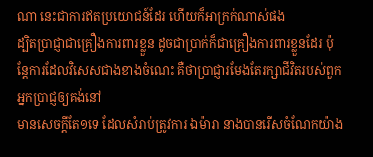ណា នេះជាការឥតប្រយោជន៍ដែរ ហើយក៏អាក្រក់ណាស់ផង
ដ្បិតប្រាជ្ញាជាគ្រឿងការពារខ្លួន ដូចជាប្រាក់ក៏ជាគ្រឿងការពារខ្លួនដែរ ប៉ុន្តែការដែលវិសេសជាងខាងចំណេះ គឺថាប្រាជ្ញារមែងតែរក្សាជីវិតរបស់ពួកអ្នកប្រាជ្ញឲ្យគង់នៅ
មានសេចក្ដីតែ១ទេ ដែលសំរាប់ត្រូវការ ឯម៉ារា នាងបានរើសចំណែកយ៉ាង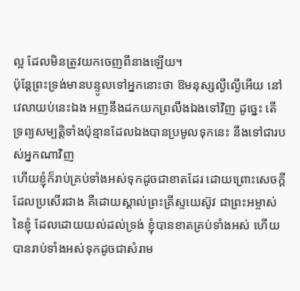ល្អ ដែលមិនត្រូវយកចេញពីនាងឡើយ។
ប៉ុន្តែព្រះទ្រង់មានបន្ទូលទៅអ្នកនោះថា ឱមនុស្សល្ងីល្ងើអើយ នៅវេលាយប់នេះឯង អញនឹងដកយកព្រលឹងឯងទៅវិញ ដូច្នេះ តើទ្រព្យសម្បត្តិទាំងប៉ុន្មានដែលឯងបានប្រមូលទុកនេះ នឹងទៅជារបស់អ្នកណាវិញ
ហើយខ្ញុំក៏រាប់គ្រប់ទាំងអស់ទុកដូចជាខាតដែរ ដោយព្រោះសេចក្ដីដែលប្រសើរជាង គឺដោយស្គាល់ព្រះគ្រីស្ទយេស៊ូវ ជាព្រះអម្ចាស់នៃខ្ញុំ ដែលដោយយល់ដល់ទ្រង់ ខ្ញុំបានខាតគ្រប់ទាំងអស់ ហើយបានរាប់ទាំងអស់ទុកដូចជាសំរាម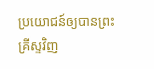ប្រយោជន៍ឲ្យបានព្រះគ្រីស្ទវិញ